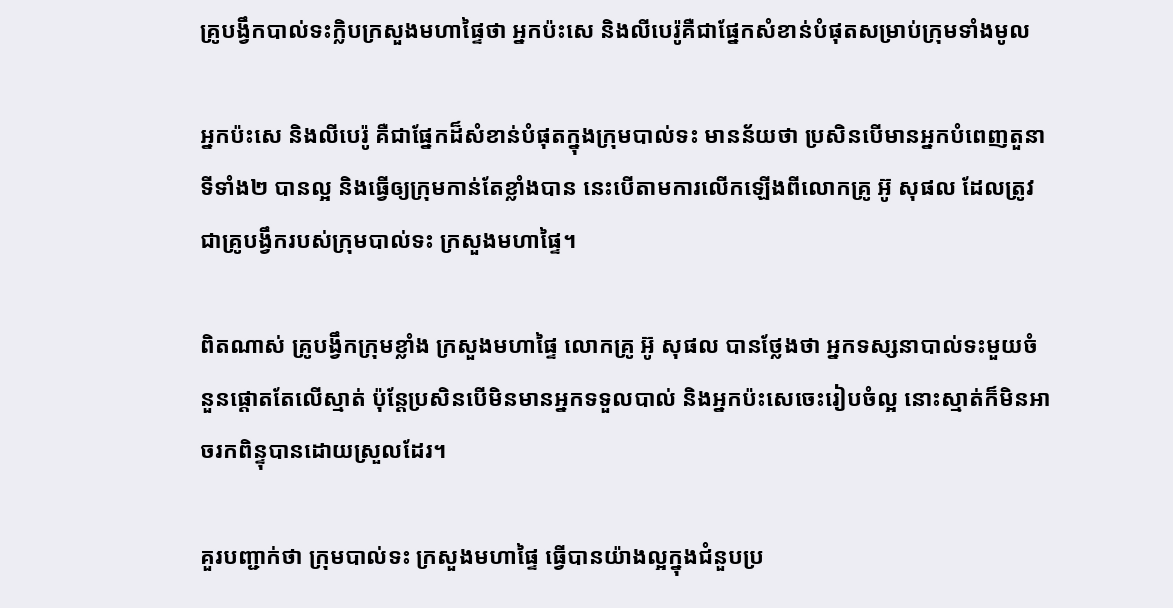គ្រូបង្វឹកបាល់ទះក្លិបក្រសួងមហាផ្ទៃថា អ្នកប៉ះសេ និងលីបេរ៉ូគឺជាផ្នែកសំខាន់បំផុតសម្រាប់ក្រុមទាំងមូល

អ្នកប៉ះសេ និងលីបេរ៉ូ គឺជាផ្នែកដ៏សំខាន់បំផុតក្នុងក្រុមបាល់ទះ មានន័យថា ប្រសិនបើមានអ្នកបំពេញតួនាទីទាំង២ បានល្អ និងធ្វើឲ្យក្រុមកាន់តែខ្លាំងបាន នេះបើតាមការលើកឡើងពីលោកគ្រូ អ៊ូ សុផល ដែលត្រូវជាគ្រូបង្វឹករបស់ក្រុមបាល់ទះ ក្រសួងមហាផ្ទៃ។

ពិតណាស់ គ្រូបង្វឹកក្រុមខ្លាំង ក្រសួងមហាផ្ទៃ លោកគ្រូ អ៊ូ សុផល បានថ្លែងថា អ្នកទស្សនាបាល់ទះមួយចំនួនផ្ដោតតែលើស្មាត់ ប៉ុន្តែប្រសិនបើមិនមានអ្នកទទួលបាល់ និងអ្នកប៉ះសេចេះរៀបចំល្អ នោះស្មាត់ក៏មិនអាចរកពិន្ទុបានដោយស្រួលដែរ។

គួរបញ្ជាក់ថា ក្រុមបាល់ទះ ក្រសួងមហាផ្ទៃ ធ្វើបានយ៉ាងល្អក្នុងជំនួបប្រ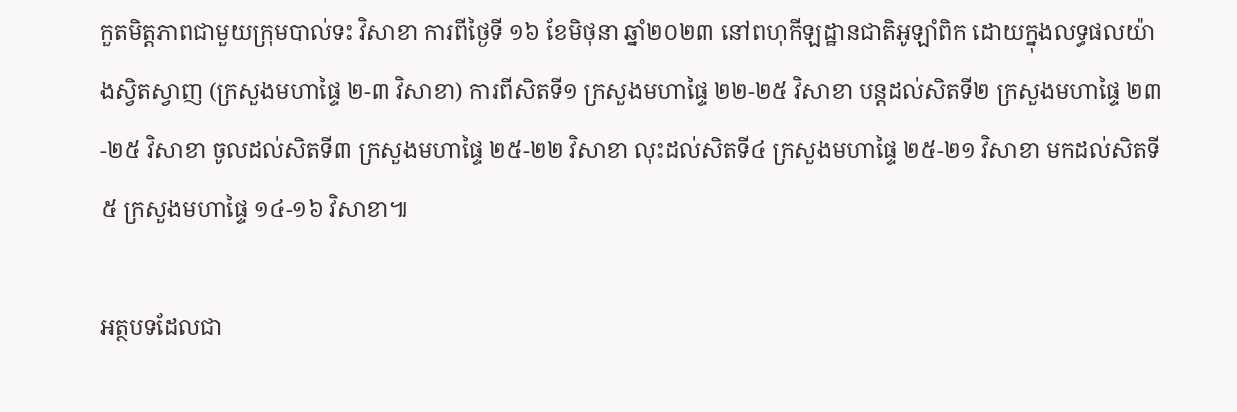កួតមិត្តភាពជាមួយក្រុមបាល់ទះ វិសាខា ការពីថ្ងៃទី ១៦ ខែមិថុនា ឆ្នាំ២០២៣ នៅពហុកីឡដ្ឋានជាតិអូឡាំពិក ដោយក្នុងលទ្ធផលយ៉ាងស្វិតស្វាញ (ក្រសួងមហាផ្ទៃ ២-៣ វិសាខា) ការពីសិតទី១ ក្រសួងមហាផ្ទៃ ២២-២៥ វិសាខា បន្តដល់សិតទី២ ក្រសួងមហាផ្ទៃ ២៣-២៥ វិសាខា ចូលដល់សិតទី៣ ក្រសួងមហាផ្ទៃ ២៥-២២ វិសាខា លុះដល់សិតទី៤ ក្រសួងមហាផ្ទៃ ២៥-២១ វិសាខា មកដល់សិតទី៥ ក្រសួងមហាផ្ទៃ ១៤-១៦ វិសាខា៕

អត្ថបទដែលជា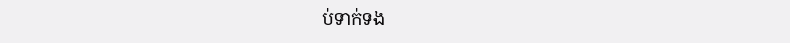ប់ទាក់ទង